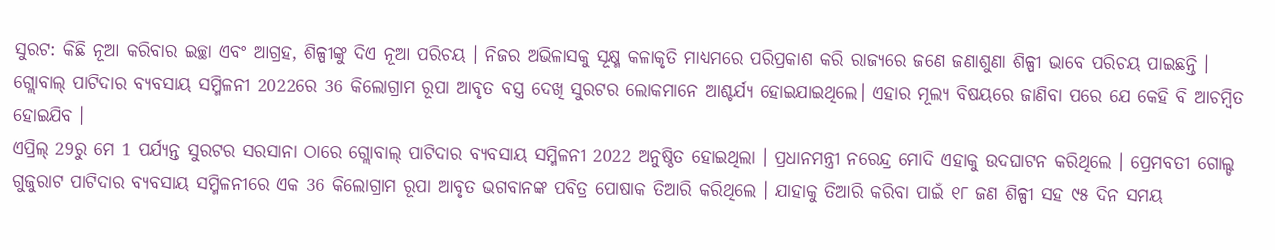ସୁରଟ: କିଛି ନୂଆ କରିବାର ଇଚ୍ଛା ଏବଂ ଆଗ୍ରହ, ଶିଳ୍ପୀଙ୍କୁ ଦିଏ ନୂଆ ପରିଚୟ । ନିଜର ଅଭିଳାସକୁ ସୂକ୍ଷ୍ମ କଳାକୃତି ମାଧ୍ୟମରେ ପରିପ୍ରକାଶ କରି ରାଜ୍ୟରେ ଜଣେ ଜଣାଶୁଣା ଶିଳ୍ପୀ ଭାବେ ପରିଚୟ ପାଇଛନ୍ତି ।
ଗ୍ଲୋବାଲ୍ ପାଟିଦାର ବ୍ୟବସାୟ ସମ୍ମିଳନୀ 2022ରେ 36 କିଲୋଗ୍ରାମ ରୂପା ଆବୃତ ବସ୍ତ୍ର ଦେଖି ସୁରଟର ଲୋକମାନେ ଆଶ୍ଚର୍ଯ୍ୟ ହୋଇଯାଇଥିଲେ। ଏହାର ମୂଲ୍ୟ ବିଷୟରେ ଜାଣିବା ପରେ ଯେ କେହି ବି ଆଚମ୍ବିତ ହୋଇଯିବ ।
ଏପ୍ରିଲ୍ 29ରୁ ମେ 1 ପର୍ଯ୍ୟନ୍ତ ସୁରଟର ସରସାନା ଠାରେ ଗ୍ଲୋବାଲ୍ ପାଟିଦାର ବ୍ୟବସାୟ ସମ୍ମିଳନୀ 2022 ଅନୁଷ୍ଠିତ ହୋଇଥିଲା । ପ୍ରଧାନମନ୍ତ୍ରୀ ନରେନ୍ଦ୍ର ମୋଦି ଏହାକୁ ଉଦଘାଟନ କରିଥିଲେ । ପ୍ରେମବତୀ ଗୋଲ୍ଡ ଗୁଜୁରାଟ ପାଟିଦାର ବ୍ୟବସାୟ ସମ୍ମିଳନୀରେ ଏକ 36 କିଲୋଗ୍ରାମ ରୂପା ଆବୃତ ଭଗବାନଙ୍କ ପବିତ୍ର ପୋଷାକ ତିଆରି କରିଥିଲେ । ଯାହାକୁ ତିଆରି କରିବା ପାଇଁ ୧୮ ଜଣ ଶିଳ୍ପୀ ସହ ୯୫ ଦିନ ସମୟ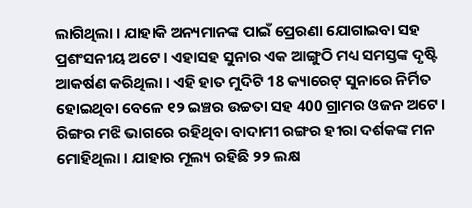ଲାଗିଥିଲା । ଯାହାକି ଅନ୍ୟମାନଙ୍କ ପାଇଁ ପ୍ରେରଣା ଯୋଗାଇବା ସହ ପ୍ରଶଂସନୀୟ ଅଟେ । ଏହାସହ ସୁନାର ଏକ ଆଙ୍ଗୁଠି ମଧ୍ୟ ସମସ୍ତଙ୍କ ଦୃଷ୍ଟି ଆକର୍ଷଣ କରିଥିଲା । ଏହି ହାତ ମୁଦିଟି 18 କ୍ୟାରେଟ୍ ସୁନାରେ ନିର୍ମିତ ହୋଇଥିବା ବେଳେ ୧୨ ଇଞ୍ଚର ଉଚ୍ଚତା ସହ 400 ଗ୍ରାମର ଓଜନ ଅଟେ । ରିଙ୍ଗର ମଝି ଭାଗରେ ରହିଥିବା ବାଦାମୀ ରଙ୍ଗର ହୀରା ଦର୍ଶକଙ୍କ ମନ ମୋହିଥିଲା । ଯାହାର ମୂଲ୍ୟ ରହିଛି ୨୨ ଲକ୍ଷ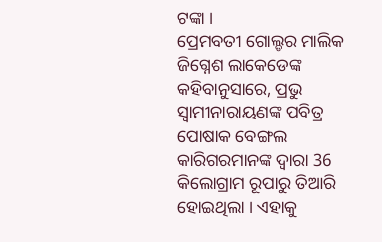ଟଙ୍କା ।
ପ୍ରେମବତୀ ଗୋଲ୍ଡର ମାଲିକ ଜିଗ୍ନେଶ ଲାକେଡେଙ୍କ କହିବାନୁସାରେ, ପ୍ରଭୁ ସ୍ୱାମୀନାରାୟଣଙ୍କ ପବିତ୍ର ପୋଷାକ ବେଙ୍ଗଲ କାରିଗରମାନଙ୍କ ଦ୍ୱାରା 36 କିଲୋଗ୍ରାମ ରୂପାରୁ ତିଆରି ହୋଇଥିଲା । ଏହାକୁ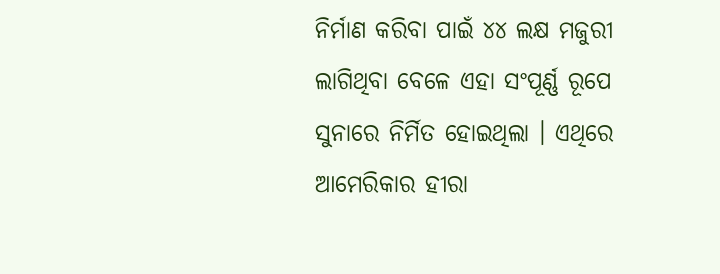ନିର୍ମାଣ କରିବା ପାଇଁ ୪୪ ଲକ୍ଷ ମଜୁରୀ ଲାଗିଥିବା ବେଳେ ଏହା ସଂପୂର୍ଣ୍ଣ ରୂପେ ସୁନାରେ ନିର୍ମିତ ହୋଇଥିଲା । ଏଥିରେ ଆମେରିକାର ହୀରା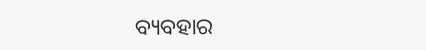ବ୍ୟବହାର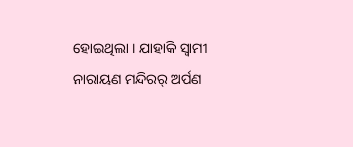ହୋଇଥିଲା । ଯାହାକି ସ୍ବାମୀ ନାରାୟଣ ମନ୍ଦିରର୍ ଅର୍ପଣ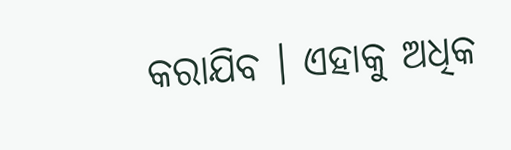କରାଯିବ । ଏହାକୁ ଅଧିକ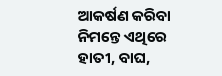ଆକର୍ଷଣ କରିବା ନିମନ୍ତେ ଏଥିରେ ହାତୀ, ବାଘ,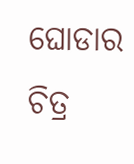ଘୋଡାର ଚିତ୍ର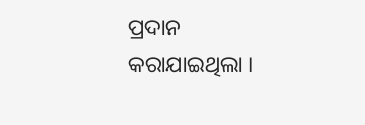ପ୍ରଦାନ କରାଯାଇଥିଲା ।